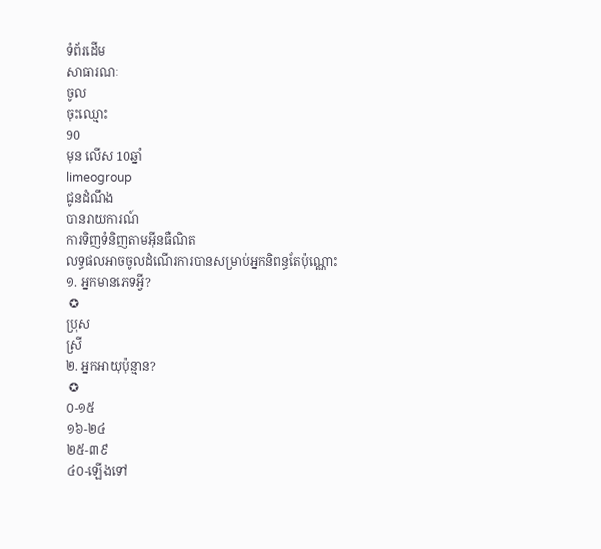ទំព័រដើម
សាធារណៈ
ចូល
ចុះឈ្មោះ
90
មុន លើស 10ឆ្នាំ
limeogroup
ជូនដំណឹង
បានរាយការណ៍
ការទិញទំនិញតាមអ៊ីនធឺណិត
លទ្ធផលអាចចូលដំណើរការបានសម្រាប់អ្នកនិពន្ធតែប៉ុណ្ណោះ
១. អ្នកមានភេទអ្វី?
 ✪
ប្រុស
ស្រី
២. អ្នកអាយុប៉ុន្មាន?
 ✪
០-១៥
១៦-២៤
២៥-៣៩
៤០-ឡើងទៅ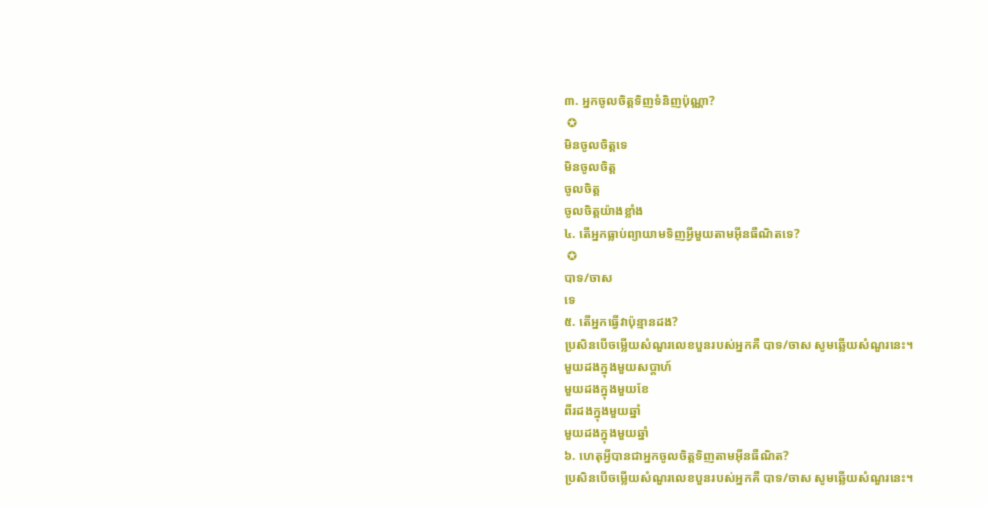៣. អ្នកចូលចិត្តទិញទំនិញប៉ុណ្ណា?
 ✪
មិនចូលចិត្តទេ
មិនចូលចិត្ត
ចូលចិត្ត
ចូលចិត្តយ៉ាងខ្លាំង
៤. តើអ្នកធ្លាប់ព្យាយាមទិញអ្វីមួយតាមអ៊ីនធឺណិតទេ?
 ✪
បាទ/ចាស
ទេ
៥. តើអ្នកធ្វើវាប៉ុន្មានដង?
ប្រសិនបើចម្លើយសំណួរលេខបួនរបស់អ្នកគឺ បាទ/ចាស សូមឆ្លើយសំណួរនេះ។
មួយដងក្នុងមួយសប្តាហ៍
មួយដងក្នុងមួយខែ
ពីរដងក្នុងមួយឆ្នាំ
មួយដងក្នុងមួយឆ្នាំ
៦. ហេតុអ្វីបានជាអ្នកចូលចិត្តទិញតាមអ៊ីនធឺណិត?
ប្រសិនបើចម្លើយសំណួរលេខបួនរបស់អ្នកគឺ បាទ/ចាស សូមឆ្លើយសំណួរនេះ។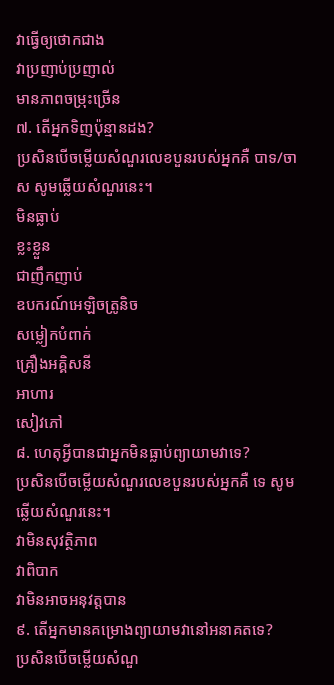វាធ្វើឲ្យថោកជាង
វាប្រញាប់ប្រញាល់
មានភាពចម្រុះច្រើន
៧. តើអ្នកទិញប៉ុន្មានដង?
ប្រសិនបើចម្លើយសំណួរលេខបួនរបស់អ្នកគឺ បាទ/ចាស សូមឆ្លើយសំណួរនេះ។
មិនធ្លាប់
ខ្លះខ្លួន
ជាញឹកញាប់
ឧបករណ៍អេឡិចត្រូនិច
សម្លៀកបំពាក់
គ្រឿងអគ្គិសនី
អាហារ
សៀវភៅ
៨. ហេតុអ្វីបានជាអ្នកមិនធ្លាប់ព្យាយាមវាទេ?
ប្រសិនបើចម្លើយសំណួរលេខបួនរបស់អ្នកគឺ ទេ សូមឆ្លើយសំណួរនេះ។
វាមិនសុវត្ថិភាព
វាពិបាក
វាមិនអាចអនុវត្តបាន
៩. តើអ្នកមានគម្រោងព្យាយាមវានៅអនាគតទេ?
ប្រសិនបើចម្លើយសំណួ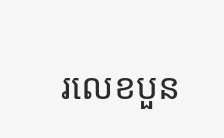រលេខបួន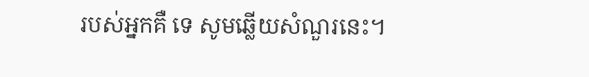របស់អ្នកគឺ ទេ សូមឆ្លើយសំណួរនេះ។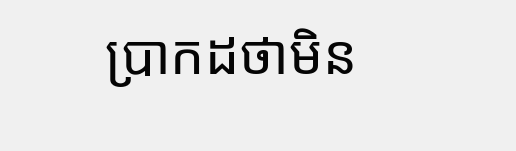ប្រាកដថាមិន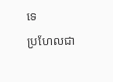ទេ
ប្រហែលជា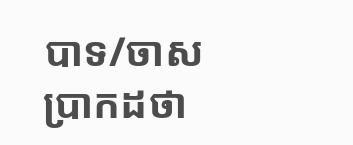បាទ/ចាស
ប្រាកដថា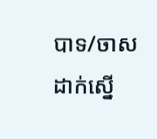បាទ/ចាស
ដាក់ស្នើ